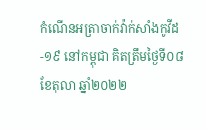កំណេីនអត្រាចាក់វ៉ាក់សាំងកូវីដ-១៩ នៅកម្ពុជា គិតត្រឹមថ្ងៃទី០៨ ខែតុលា ឆ្នាំ២០២២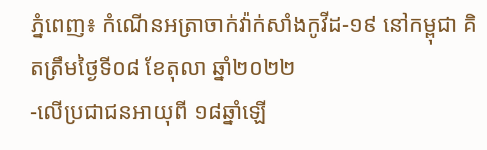ភ្នំពេញ៖ កំណេីនអត្រាចាក់វ៉ាក់សាំងកូវីដ-១៩ នៅកម្ពុជា គិតត្រឹមថ្ងៃទី០៨ ខែតុលា ឆ្នាំ២០២២
-លើប្រជាជនអាយុពី ១៨ឆ្នាំឡើ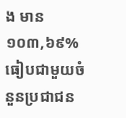ង មាន ១០៣,៦៩% ធៀបជាមួយចំនួនប្រជាជន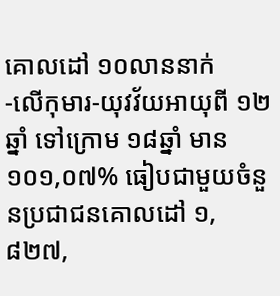គោលដៅ ១០លាននាក់
-លើកុមារ-យុវវ័យអាយុពី ១២ឆ្នាំ ទៅក្រោម ១៨ឆ្នាំ មាន ១០១,០៧% ធៀបជាមួយចំនួនប្រជាជនគោលដៅ ១,៨២៧,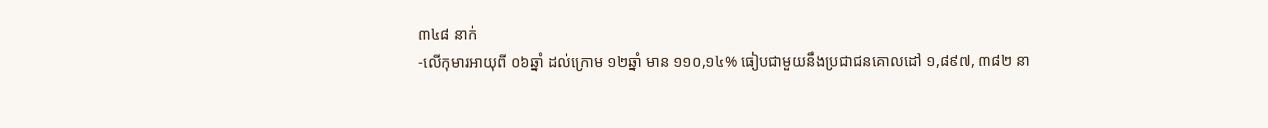៣៤៨ នាក់
-លើកុមារអាយុពី ០៦ឆ្នាំ ដល់ក្រោម ១២ឆ្នាំ មាន ១១០,១៤% ធៀបជាមួយនឹងប្រជាជនគោលដៅ ១,៨៩៧, ៣៨២ នា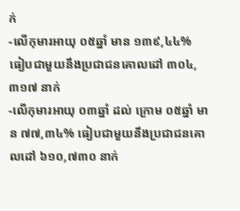ក់
-លើកុមារអាយុ ០៥ឆ្នាំ មាន ១៣៩,៤៤% ធៀបជាមួយនឹងប្រជាជនគោលដៅ ៣០៤,៣១៧ នាក់
-លើកុមារអាយុ ០៣ឆ្នាំ ដល់ ក្រោម ០៥ឆ្នាំ មាន ៧៧,៣៤% ធៀបជាមួយនឹងប្រជាជនគោលដៅ ៦១០,៧៣០ នាក់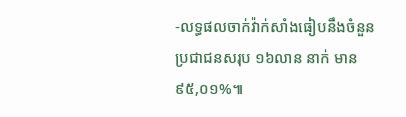-លទ្ធផលចាក់វ៉ាក់សាំងធៀបនឹងចំនួនប្រជាជនសរុប ១៦លាន នាក់ មាន ៩៥,០១%៕